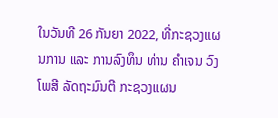ໃນວັນທີ 26 ກັນຍາ 2022, ທີ່ກະຊວງແຜນການ ແລະ ການລົງທຶນ ທ່ານ ຄຳເຈນ ວົງໂພສີ ລັດຖະມົນຕີ ກະຊວງແຜນ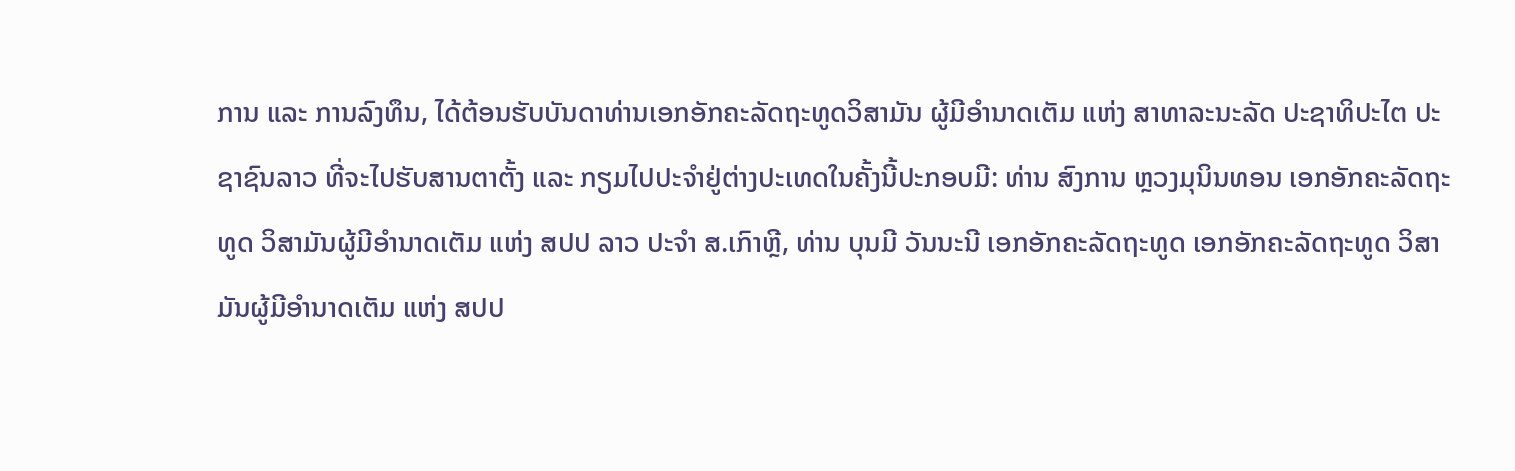ການ ແລະ ການລົງທຶນ, ໄດ້ຕ້ອນຮັບບັນດາທ່ານເອກອັກຄະລັດຖະທູດວິສາມັນ ຜູ້ມີອຳນາດເຕັມ ແຫ່ງ ສາທາລະນະລັດ ປະຊາທິປະໄຕ ປະຊາຊົນລາວ ທີ່ຈະໄປຮັບສານຕາຕັ້ງ ແລະ ກຽມໄປປະຈຳຢູ່ຕ່າງປະເທດໃນຄັ້ງນີ້ປະກອບມີ: ທ່ານ ສົງການ ຫຼວງມຸນິນທອນ ເອກອັກຄະລັດຖະທູດ ວິສາມັນຜູ້ມີອຳນາດເຕັມ ແຫ່ງ ສປປ ລາວ ປະຈຳ ສ.ເກົາຫຼີ, ທ່ານ ບຸນມີ ວັນນະນີ ເອກອັກຄະລັດຖະທູດ ເອກອັກຄະລັດຖະທູດ ວິສາມັນຜູ້ມີອຳນາດເຕັມ ແຫ່ງ ສປປ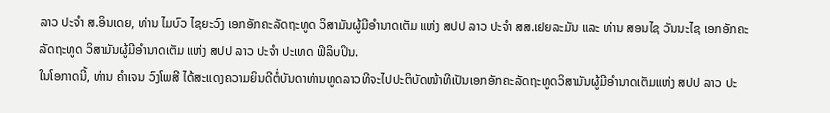ລາວ ປະຈຳ ສ.ອິນເດຍ, ທ່ານ ໄມບົວ ໄຊຍະວົງ ເອກອັກຄະລັດຖະທູດ ວິສາມັນຜູ້ມີອໍານາດເຕັມ ແຫ່ງ ສປປ ລາວ ປະຈໍາ ສສ.ເຢຍລະມັນ ແລະ ທ່ານ ສອນໄຊ ວັນນະໄຊ ເອກອັກຄະລັດຖະທູດ ວິສາມັນຜູ້ມີອໍານາດເຕັມ ແຫ່ງ ສປປ ລາວ ປະຈໍາ ປະເທດ ຟິລິບປິນ.
ໃນໂອກາດນີ້, ທ່ານ ຄຳເຈນ ວົງໂພສີ ໄດ້ສະແດງຄວາມຍິນດີຕໍ່ບັນດາທ່ານທູດລາວທີຈະໄປປະຕິບັດໜ້າທີເປັນເອກອັກຄະລັດຖະທູດວິສາມັນຜູ້ມີອຳນາດເຕັມແຫ່ງ ສປປ ລາວ ປະ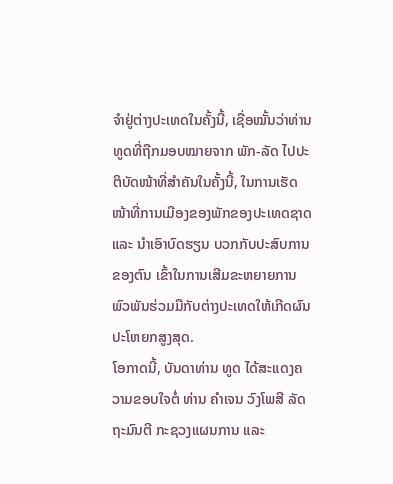ຈຳຢູ່ຕ່າງປະເທດໃນຄັ້ງນີ້, ເຊື່ອໝັ້ນວ່າທ່ານທູດທີ່ຖືກມອບໝາຍຈາກ ພັກ-ລັດ ໄປປະຕິບັດໜ້າທີ່ສຳຄັນໃນຄັ້ງນີ້, ໃນການເຮັດໜ້າທີ່ການເມືອງຂອງພັກຂອງປະເທດຊາດ ແລະ ນຳເອົາບົດຮຽນ ບວກກັບປະສົບການຂອງຕົນ ເຂົ້າໃນການເສີມຂະຫຍາຍການພົວພັນຮ່ວມມືກັບຕ່າງປະເທດໃຫ້ເກີດຜົນປະໂຫຍກສູງສຸດ.
ໂອກາດນີ້, ບັນດາທ່ານ ທູດ ໄດ້ສະແດງຄວາມຂອບໃຈຕໍ່ ທ່ານ ຄຳເຈນ ວົງໂພສີ ລັດຖະມົນຕີ ກະຊວງແຜນການ ແລະ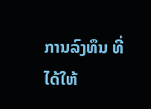ການລົງທຶນ ທີ່ໄດ້ໃຫ້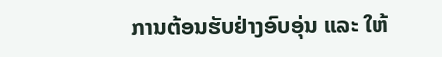ການຕ້ອນຮັບຢ່າງອົບອຸ່ນ ແລະ ໃຫ້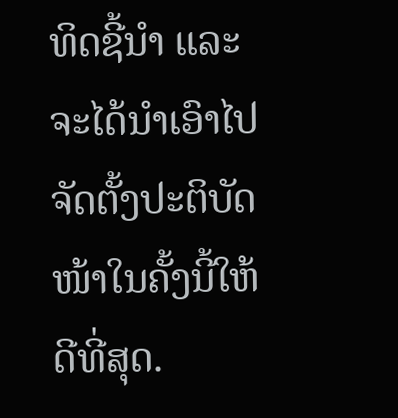ທິດຊີ້ນຳ ແລະ ຈະໄດ້ນຳເອົາໄປຈັດຕັ້ງປະຕິບັດໜ້າໃນຄັ້ງນີ້ໃຫ້ດີທີ່ສຸດ.